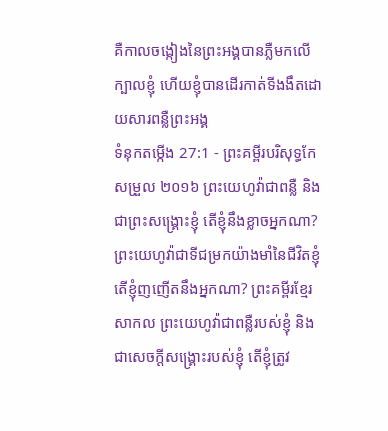គឺកាលចង្កៀងនៃព្រះអង្គបានភ្លឺមកលើក្បាលខ្ញុំ ហើយខ្ញុំបានដើរកាត់ទីងងឹតដោយសារពន្លឺព្រះអង្គ
ទំនុកតម្កើង 27:1 - ព្រះគម្ពីរបរិសុទ្ធកែសម្រួល ២០១៦ ព្រះយេហូវ៉ាជាពន្លឺ និងជាព្រះសង្គ្រោះខ្ញុំ តើខ្ញុំនឹងខ្លាចអ្នកណា? ព្រះយេហូវ៉ាជាទីជម្រកយ៉ាងមាំនៃជីវិតខ្ញុំ តើខ្ញុំញញើតនឹងអ្នកណា? ព្រះគម្ពីរខ្មែរសាកល ព្រះយេហូវ៉ាជាពន្លឺរបស់ខ្ញុំ និងជាសេចក្ដីសង្គ្រោះរបស់ខ្ញុំ តើខ្ញុំត្រូវ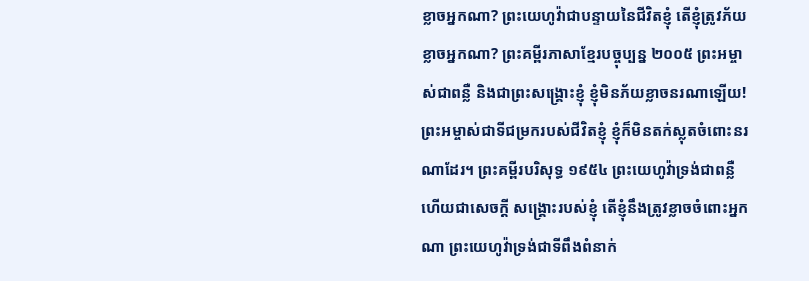ខ្លាចអ្នកណា? ព្រះយេហូវ៉ាជាបន្ទាយនៃជីវិតខ្ញុំ តើខ្ញុំត្រូវភ័យខ្លាចអ្នកណា? ព្រះគម្ពីរភាសាខ្មែរបច្ចុប្បន្ន ២០០៥ ព្រះអម្ចាស់ជាពន្លឺ និងជាព្រះសង្គ្រោះខ្ញុំ ខ្ញុំមិនភ័យខ្លាចនរណាឡើយ! ព្រះអម្ចាស់ជាទីជម្រករបស់ជីវិតខ្ញុំ ខ្ញុំក៏មិនតក់ស្លុតចំពោះនរណាដែរ។ ព្រះគម្ពីរបរិសុទ្ធ ១៩៥៤ ព្រះយេហូវ៉ាទ្រង់ជាពន្លឺ ហើយជាសេចក្ដី សង្គ្រោះរបស់ខ្ញុំ តើខ្ញុំនឹងត្រូវខ្លាចចំពោះអ្នកណា ព្រះយេហូវ៉ាទ្រង់ជាទីពឹងពំនាក់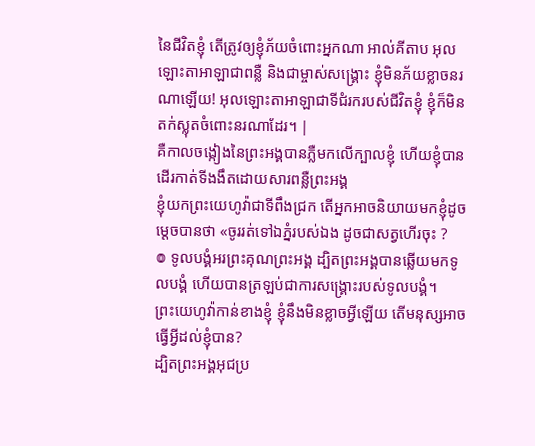នៃជីវិតខ្ញុំ តើត្រូវឲ្យខ្ញុំភ័យចំពោះអ្នកណា អាល់គីតាប អុលឡោះតាអាឡាជាពន្លឺ និងជាម្ចាស់សង្គ្រោះ ខ្ញុំមិនភ័យខ្លាចនរណាឡើយ! អុលឡោះតាអាឡាជាទីជំរករបស់ជីវិតខ្ញុំ ខ្ញុំក៏មិនតក់ស្លុតចំពោះនរណាដែរ។ |
គឺកាលចង្កៀងនៃព្រះអង្គបានភ្លឺមកលើក្បាលខ្ញុំ ហើយខ្ញុំបានដើរកាត់ទីងងឹតដោយសារពន្លឺព្រះអង្គ
ខ្ញុំយកព្រះយេហូវ៉ាជាទីពឹងជ្រក តើអ្នកអាចនិយាយមកខ្ញុំដូចម្ដេចបានថា «ចូររត់ទៅឯភ្នំរបស់ឯង ដូចជាសត្វហើរចុះ ?
៙ ទូលបង្គំអរព្រះគុណព្រះអង្គ ដ្បិតព្រះអង្គបានឆ្លើយមកទូលបង្គំ ហើយបានត្រឡប់ជាការសង្គ្រោះរបស់ទូលបង្គំ។
ព្រះយេហូវ៉ាកាន់ខាងខ្ញុំ ខ្ញុំនឹងមិនខ្លាចអ្វីឡើយ តើមនុស្សអាចធ្វើអ្វីដល់ខ្ញុំបាន?
ដ្បិតព្រះអង្គអុជប្រ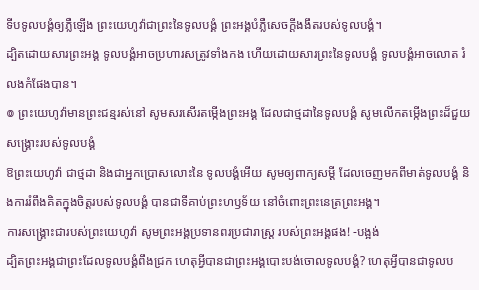ទីបទូលបង្គំឲ្យភ្លឺឡើង ព្រះយេហូវ៉ាជាព្រះនៃទូលបង្គំ ព្រះអង្គបំភ្លឺសេចក្ដីងងឹតរបស់ទូលបង្គំ។
ដ្បិតដោយសារព្រះអង្គ ទូលបង្គំអាចប្រហារសត្រូវទាំងកង ហើយដោយសារព្រះនៃទូលបង្គំ ទូលបង្គំអាចលោត រំលងកំផែងបាន។
៙ ព្រះយេហូវ៉ាមានព្រះជន្មរស់នៅ សូមសរសើរតម្កើងព្រះអង្គ ដែលជាថ្មដានៃទូលបង្គំ សូមលើកតម្កើងព្រះដ៏ជួយសង្គ្រោះរបស់ទូលបង្គំ
ឱព្រះយេហូវ៉ា ជាថ្មដា និងជាអ្នកប្រោសលោះនៃ ទូលបង្គំអើយ សូមឲ្យពាក្យសម្ដី ដែលចេញមកពីមាត់ទូលបង្គំ និងការរំពឹងគិតក្នុងចិត្តរបស់ទូលបង្គំ បានជាទីគាប់ព្រះហឫទ័យ នៅចំពោះព្រះនេត្រព្រះអង្គ។
ការសង្គ្រោះជារបស់ព្រះយេហូវ៉ា សូមព្រះអង្គប្រទានពរប្រជារាស្ត្រ របស់ព្រះអង្គផង! -បង្អង់
ដ្បិតព្រះអង្គជាព្រះដែលទូលបង្គំពឹងជ្រក ហេតុអ្វីបានជាព្រះអង្គបោះបង់ចោលទូលបង្គំ? ហេតុអ្វីបានជាទូលប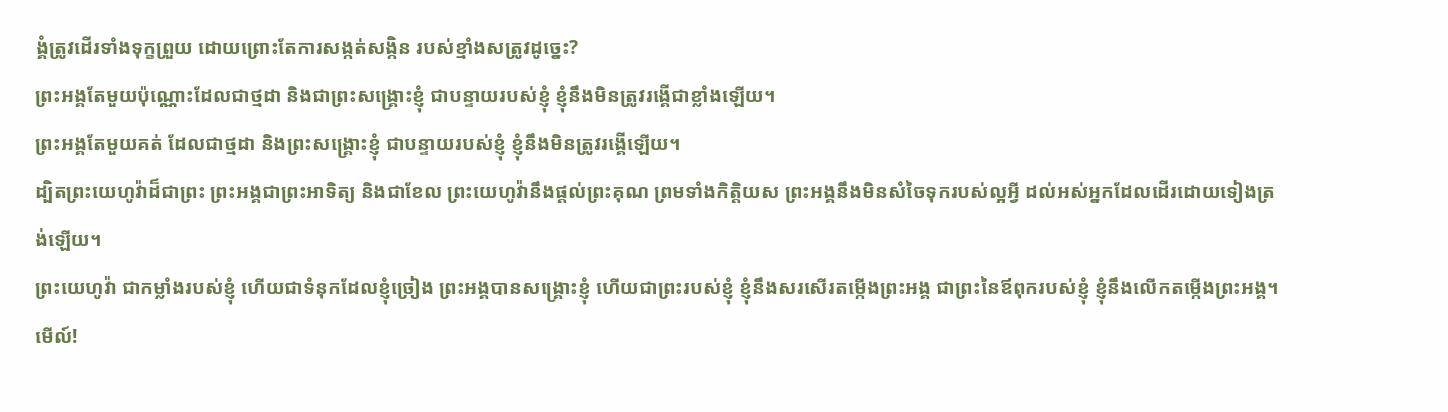ង្គំត្រូវដើរទាំងទុក្ខព្រួយ ដោយព្រោះតែការសង្កត់សង្កិន របស់ខ្មាំងសត្រូវដូច្នេះ?
ព្រះអង្គតែមួយប៉ុណ្ណោះដែលជាថ្មដា និងជាព្រះសង្គ្រោះខ្ញុំ ជាបន្ទាយរបស់ខ្ញុំ ខ្ញុំនឹងមិនត្រូវរង្គើជាខ្លាំងឡើយ។
ព្រះអង្គតែមួយគត់ ដែលជាថ្មដា និងព្រះសង្គ្រោះខ្ញុំ ជាបន្ទាយរបស់ខ្ញុំ ខ្ញុំនឹងមិនត្រូវរង្គើឡើយ។
ដ្បិតព្រះយេហូវ៉ាដ៏ជាព្រះ ព្រះអង្គជាព្រះអាទិត្យ និងជាខែល ព្រះយេហូវ៉ានឹងផ្តល់ព្រះគុណ ព្រមទាំងកិត្តិយស ព្រះអង្គនឹងមិនសំចៃទុករបស់ល្អអ្វី ដល់អស់អ្នកដែលដើរដោយទៀងត្រង់ឡើយ។
ព្រះយេហូវ៉ា ជាកម្លាំងរបស់ខ្ញុំ ហើយជាទំនុកដែលខ្ញុំច្រៀង ព្រះអង្គបានសង្គ្រោះខ្ញុំ ហើយជាព្រះរបស់ខ្ញុំ ខ្ញុំនឹងសរសើរតម្កើងព្រះអង្គ ជាព្រះនៃឪពុករបស់ខ្ញុំ ខ្ញុំនឹងលើកតម្កើងព្រះអង្គ។
មើល៍!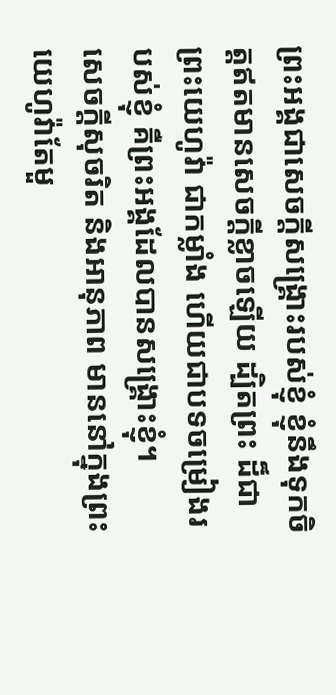ព្រះអង្គជាសេចក្ដីសង្គ្រោះរបស់ខ្ញុំ ខ្ញុំនឹងទុកចិត្តឥតមានសេចក្ដីខ្លាចឡើយ ដ្បិតព្រះ ដ៏ជាព្រះយេហូវ៉ា ជាកម្លាំង ហើយជាបទចម្រៀងរបស់ខ្ញុំ គឺព្រះអង្គដែលបានសង្គ្រោះខ្ញុំ។
សេចក្ដីសុចរិត និងអានុភាព មាននៅក្នុងព្រះយេហូវ៉ាតែមួ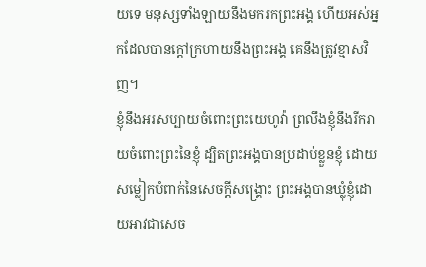យទេ មនុស្សទាំងឡាយនឹងមករកព្រះអង្គ ហើយអស់អ្នកដែលបានក្តៅក្រហាយនឹងព្រះអង្គ គេនឹងត្រូវខ្មាសវិញ។
ខ្ញុំនឹងអរសប្បាយចំពោះព្រះយេហូវ៉ា ព្រលឹងខ្ញុំនឹងរីករាយចំពោះព្រះនៃខ្ញុំ ដ្បិតព្រះអង្គបានប្រដាប់ខ្លួនខ្ញុំ ដោយសម្លៀកបំពាក់នៃសេចក្ដីសង្គ្រោះ ព្រះអង្គបានឃ្លុំខ្ញុំដោយអាវជាសេច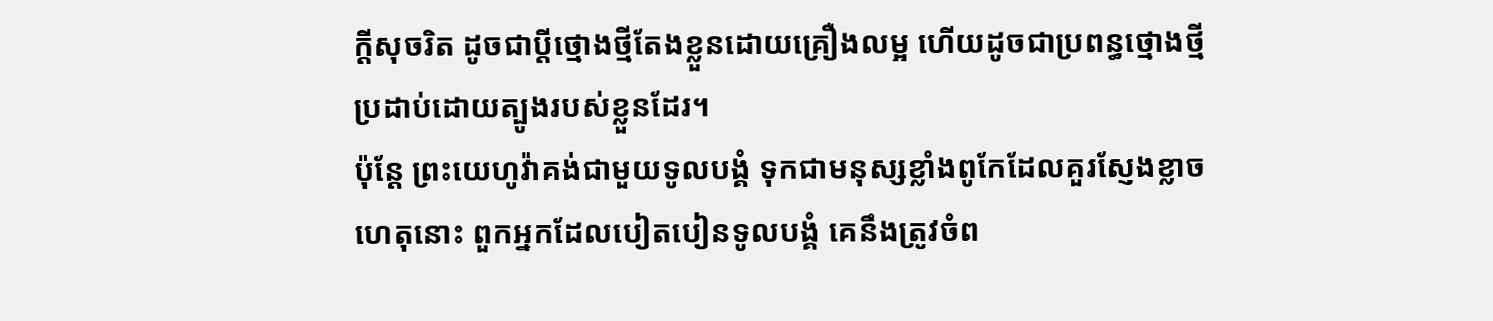ក្ដីសុចរិត ដូចជាប្តីថ្មោងថ្មីតែងខ្លួនដោយគ្រឿងលម្អ ហើយដូចជាប្រពន្ធថ្មោងថ្មី ប្រដាប់ដោយត្បូងរបស់ខ្លួនដែរ។
ប៉ុន្តែ ព្រះយេហូវ៉ាគង់ជាមួយទូលបង្គំ ទុកជាមនុស្សខ្លាំងពូកែដែលគួរស្ញែងខ្លាច ហេតុនោះ ពួកអ្នកដែលបៀតបៀនទូលបង្គំ គេនឹងត្រូវចំព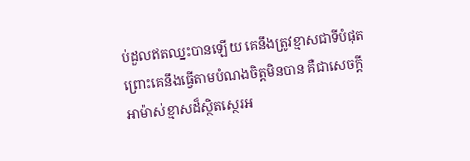ប់ដួលឥតឈ្នះបានឡើយ គេនឹងត្រូវខ្មាសជាទីបំផុត ព្រោះគេនឹងធ្វើតាមបំណងចិត្តមិនបាន គឺជាសេចក្ដីអាម៉ាស់ខ្មាសដ៏ស្ថិតស្ថេរអ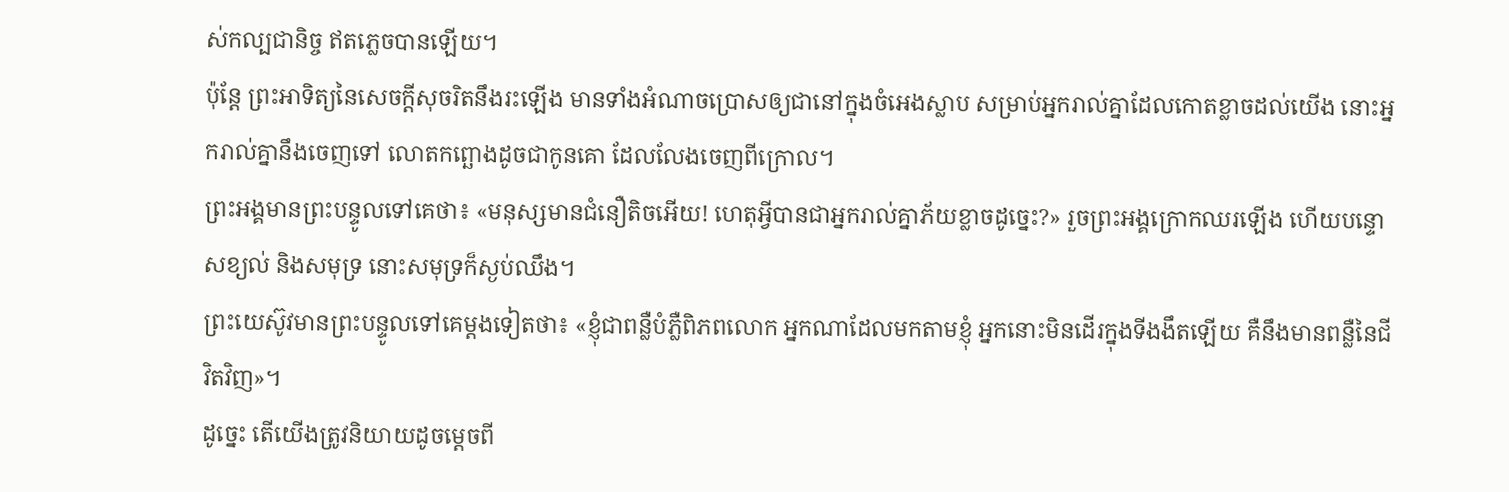ស់កល្បជានិច្ច ឥតភ្លេចបានឡើយ។
ប៉ុន្តែ ព្រះអាទិត្យនៃសេចក្ដីសុចរិតនឹងរះឡើង មានទាំងអំណាចប្រោសឲ្យជានៅក្នុងចំអេងស្លាប សម្រាប់អ្នករាល់គ្នាដែលកោតខ្លាចដល់យើង នោះអ្នករាល់គ្នានឹងចេញទៅ លោតកព្ឆោងដូចជាកូនគោ ដែលលែងចេញពីក្រោល។
ព្រះអង្គមានព្រះបន្ទូលទៅគេថា៖ «មនុស្សមានជំនឿតិចអើយ! ហេតុអ្វីបានជាអ្នករាល់គ្នាភ័យខ្លាចដូច្នេះ?» រួចព្រះអង្គក្រោកឈរឡើង ហើយបន្ទោសខ្យល់ និងសមុទ្រ នោះសមុទ្រក៏ស្ងប់ឈឹង។
ព្រះយេស៊ូវមានព្រះបន្ទូលទៅគេម្តងទៀតថា៖ «ខ្ញុំជាពន្លឺបំភ្លឺពិភពលោក អ្នកណាដែលមកតាមខ្ញុំ អ្នកនោះមិនដើរក្នុងទីងងឹតឡើយ គឺនឹងមានពន្លឺនៃជីវិតវិញ»។
ដូច្នេះ តើយើងត្រូវនិយាយដូចម្តេចពី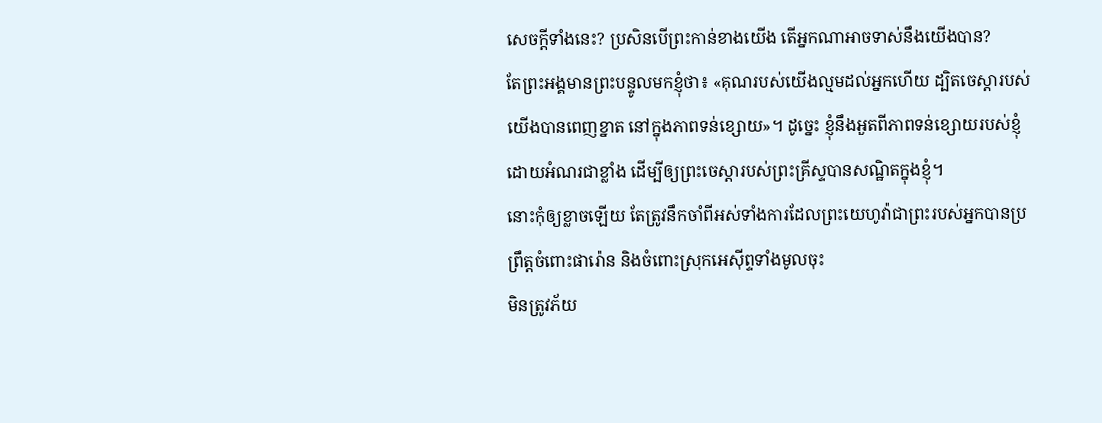សេចក្តីទាំងនេះ? ប្រសិនបើព្រះកាន់ខាងយើង តើអ្នកណាអាចទាស់នឹងយើងបាន?
តែព្រះអង្គមានព្រះបន្ទូលមកខ្ញុំថា៖ «គុណរបស់យើងល្មមដល់អ្នកហើយ ដ្បិតចេស្ដារបស់យើងបានពេញខ្នាត នៅក្នុងភាពទន់ខ្សោយ»។ ដូច្នេះ ខ្ញុំនឹងអួតពីភាពទន់ខ្សោយរបស់ខ្ញុំ ដោយអំណរជាខ្លាំង ដើម្បីឲ្យព្រះចេស្តារបស់ព្រះគ្រីស្ទបានសណ្ឋិតក្នុងខ្ញុំ។
នោះកុំឲ្យខ្លាចឡើយ តែត្រូវនឹកចាំពីអស់ទាំងការដែលព្រះយេហូវ៉ាជាព្រះរបស់អ្នកបានប្រព្រឹត្តចំពោះផារ៉ោន និងចំពោះស្រុកអេស៊ីព្ទទាំងមូលចុះ
មិនត្រូវភ័យ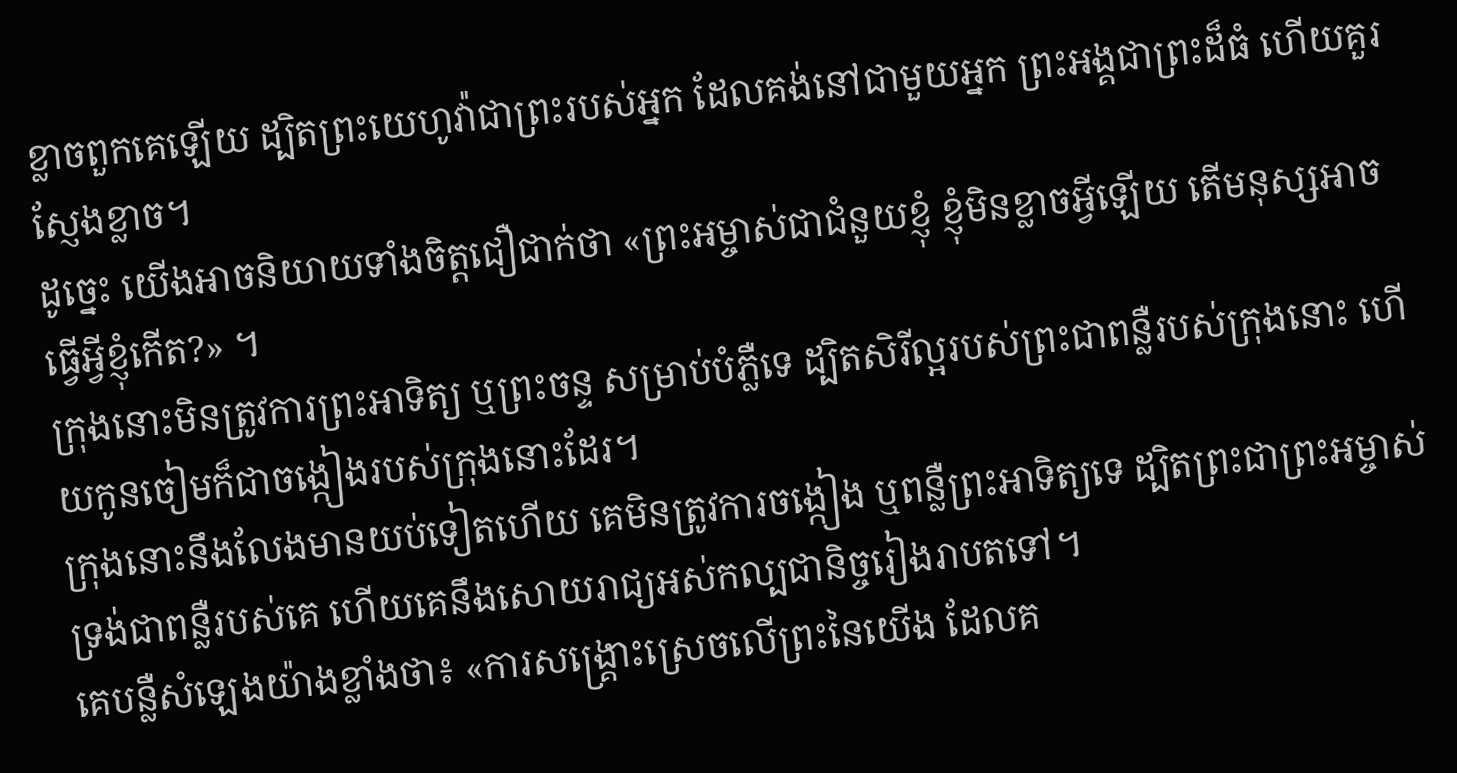ខ្លាចពួកគេឡើយ ដ្បិតព្រះយេហូវ៉ាជាព្រះរបស់អ្នក ដែលគង់នៅជាមួយអ្នក ព្រះអង្គជាព្រះដ៏ធំ ហើយគួរស្ញែងខ្លាច។
ដូច្នេះ យើងអាចនិយាយទាំងចិត្តជឿជាក់ថា «ព្រះអម្ចាស់ជាជំនួយខ្ញុំ ខ្ញុំមិនខ្លាចអ្វីឡើយ តើមនុស្សអាចធ្វើអ្វីខ្ញុំកើត?» ។
ក្រុងនោះមិនត្រូវការព្រះអាទិត្យ ឬព្រះចន្ទ សម្រាប់បំភ្លឺទេ ដ្បិតសិរីល្អរបស់ព្រះជាពន្លឺរបស់ក្រុងនោះ ហើយកូនចៀមក៏ជាចង្កៀងរបស់ក្រុងនោះដែរ។
ក្រុងនោះនឹងលែងមានយប់ទៀតហើយ គេមិនត្រូវការចង្កៀង ឬពន្លឺព្រះអាទិត្យទេ ដ្បិតព្រះជាព្រះអម្ចាស់ ទ្រង់ជាពន្លឺរបស់គេ ហើយគេនឹងសោយរាជ្យអស់កល្បជានិច្ចរៀងរាបតទៅ។
គេបន្លឺសំឡេងយ៉ាងខ្លាំងថា៖ «ការសង្គ្រោះស្រេចលើព្រះនៃយើង ដែលគ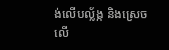ង់លើបល្ល័ង្ក និងស្រេចលើ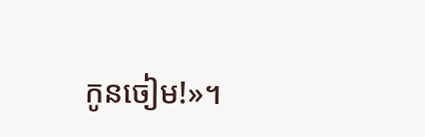កូនចៀម!»។